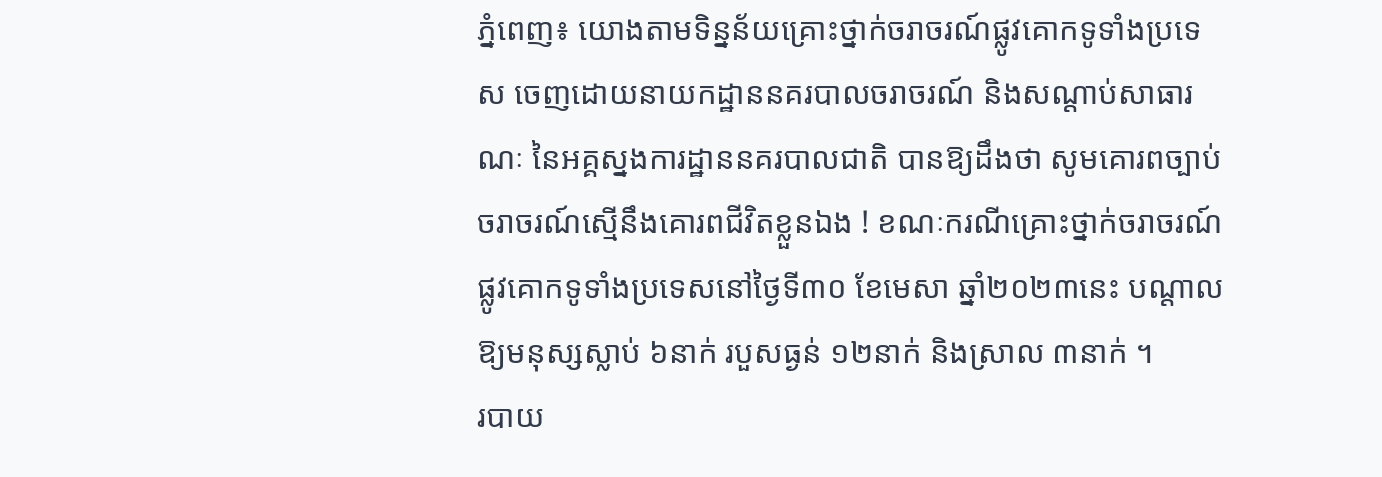ភ្នំពេញ៖ យោងតាមទិន្នន័យគ្រោះថ្នាក់ចរាចរណ៍ផ្លូវគោកទូទាំងប្រទេស ចេញដោយនាយកដ្ឋាននគរបាលចរាចរណ៍ និងសណ្តាប់សាធារណៈ នៃអគ្គស្នងការដ្ឋាននគរបាលជាតិ បានឱ្យដឹងថា សូមគោរពច្បាប់ចរាចរណ៍ស្មើនឹងគោរពជីវិតខ្លួនឯង ! ខណៈករណីគ្រោះថ្នាក់ចរាចរណ៍ផ្លូវគោកទូទាំងប្រទេសនៅថ្ងៃទី៣០ ខែមេសា ឆ្នាំ២០២៣នេះ បណ្តាលឱ្យមនុស្សស្លាប់ ៦នាក់ របួសធ្ងន់ ១២នាក់ និងស្រាល ៣នាក់ ។
របាយ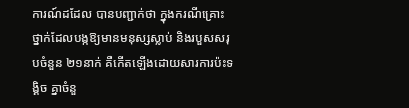ការណ៍ដដែល បានបញ្ជាក់ថា ក្នុងករណីគ្រោះថ្នាក់ដែលបង្កឱ្យមានមនុស្សស្លាប់ និងរបួសសរុបចំនួន ២១នាក់ គឺកើតឡើងដោយសារការប៉ះទង្គិច គ្នាចំនួ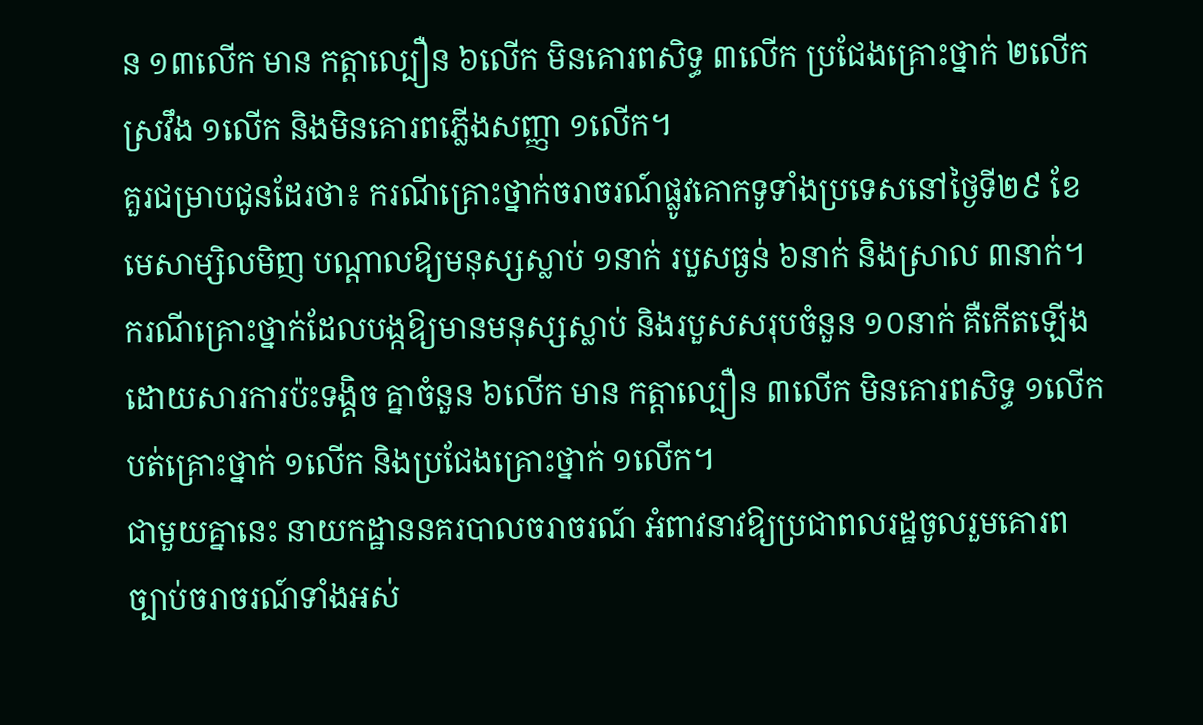ន ១៣លើក មាន កត្តាល្បឿន ៦លើក មិនគោរពសិទ្ធ ៣លើក ប្រជែងគ្រោះថ្នាក់ ២លើក ស្រវឹង ១លើក និងមិនគោរពភ្លើងសញ្ញា ១លើក។
គួរជម្រាបជូនដែរថា៖ ករណីគ្រោះថ្នាក់ចរាចរណ៍ផ្លូវគោកទូទាំងប្រទេសនៅថ្ងៃទី២៩ ខែមេសាម្សិលមិញ បណ្តាលឱ្យមនុស្សស្លាប់ ១នាក់ របួសធ្ងន់ ៦នាក់ និងស្រាល ៣នាក់។ ករណីគ្រោះថ្នាក់ដែលបង្កឱ្យមានមនុស្សស្លាប់ និងរបួសសរុបចំនួន ១០នាក់ គឺកើតឡើងដោយសារការប៉ះទង្គិច គ្នាចំនួន ៦លើក មាន កត្តាល្បឿន ៣លើក មិនគោរពសិទ្ធ ១លើក បត់គ្រោះថ្នាក់ ១លើក និងប្រជែងគ្រោះថ្នាក់ ១លើក។
ជាមួយគ្នានេះ នាយកដ្ឋាននគរបាលចរាចរណ៍ អំពាវនាវឱ្យប្រជាពលរដ្ឋចូលរួមគោរពច្បាប់ចរាចរណ៍ទាំងអស់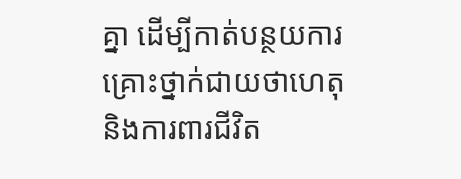គ្នា ដេីម្បីកាត់បន្ថយការគ្រោះថ្នាក់ជាយថាហេតុ និងការពារជីវិត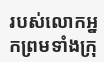របស់លោកអ្នកព្រមទាំងក្រុ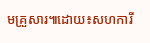មគ្រួសារ៕ដោយ៖សហការី